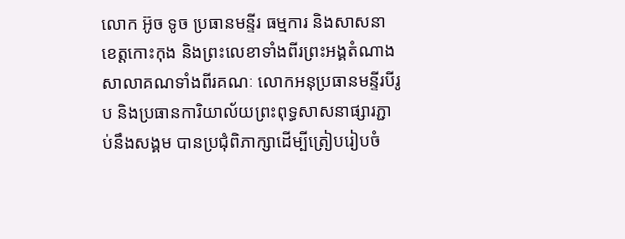លោក អ៊ូច ទូច ប្រធានមន្ទីរ ធម្មការ និងសាសនាខេត្តកោះកុង និងព្រះលេខាទាំងពីរព្រះអង្គតំណាងសាលាគណទាំងពីរគណៈ លោកអនុប្រធានមន្ទីរបីរូប និងប្រធានការិយាល័យព្រះពុទ្ធសាសនាផ្សារភ្ជាប់នឹងសង្គម បានប្រជុំពិភាក្សាដើម្បីត្រៀបរៀបចំ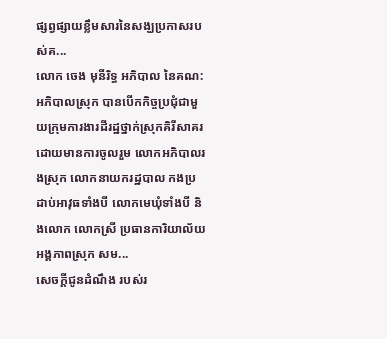ផ្សព្វផ្សាយខ្លឹមសារនៃសង្ឃប្រកាសរបស់គ...
លោក ចេង មុនីរិទ្ធ អភិបាល នៃគណ:អភិបាលស្រុក បានបេីកកិច្ចប្រជុំជាមួយក្រុមការងារដីរដ្ឋថ្នាក់ស្រុកគិរីសាគរ ដោយមានការចូលរួម លោកអភិបាលរងស្រុក លោកនាយករដ្ឋបាល កងប្រដាប់អាវុធទាំងបី លោកមេឃុំទាំងបី និងលោក លោកស្រី ប្រធានការិយាល័យអង្គភាពស្រុក សម...
សេចក្តីជូនដំណឹង របស់រ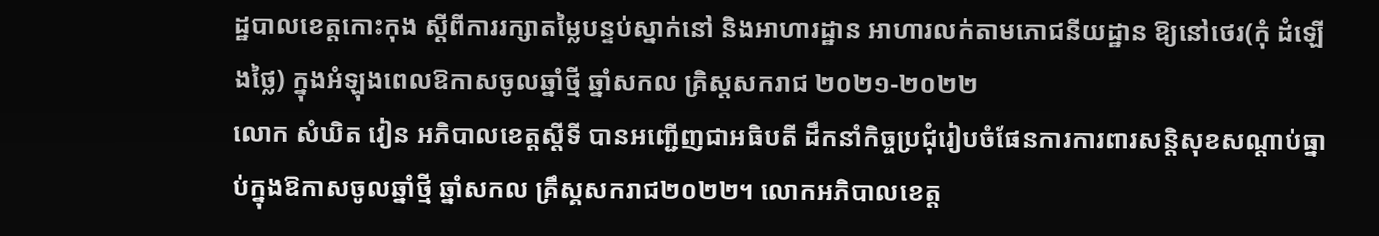ដ្ឋបាលខេត្តកោះកុង ស្តីពីការរក្សាតម្លៃបន្ទប់ស្នាក់នៅ និងអាហារដ្ឋាន អាហារលក់តាមភោជនីយដ្ឋាន ឱ្យនៅថេរ(កុំ ដំឡើងថ្លៃ) ក្នុងអំឡុងពេលឱកាសចូលឆ្នាំថ្មី ឆ្នាំសកល គ្រិស្តសករាជ ២០២១-២០២២
លោក សំឃិត វៀន អភិបាលខេត្តស្តីទី បានអញ្ជើញជាអធិបតី ដឹកនាំកិច្ចប្រជុំរៀបចំផែនការការពារសន្តិសុខសណ្តាប់ធ្នាប់ក្នុងឱកាសចូលឆ្នាំថ្មី ឆ្នាំសកល គ្រឹស្គសករាជ២០២២។ លោកអភិបាលខេត្ត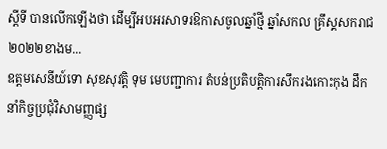ស្តីទី បានលើកឡើងថា ដើម្បីអបអរសាទរឱកាសចូលឆ្នាំថ្មី ឆ្នាំសកល គ្រឹស្គសករាជ២០២២ខាងម...
ឧត្តមសេនីយ៍ទោ សុខសុវត្តិ ទុម មេបញ្ជាការ តំបន់ប្រតិបត្តិការសឹករងកោះកុង ដឹកនាំកិច្ចប្រជុំវិសាមញ្ញផ្ស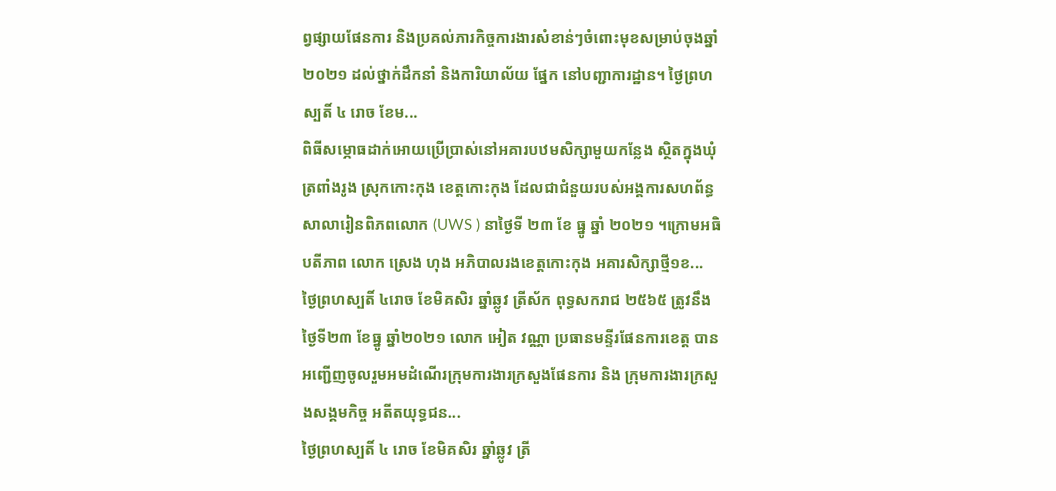ព្វផ្សាយផែនការ និងប្រគល់ភារកិច្ចការងារសំខាន់ៗចំពោះមុខសម្រាប់ចុងឆ្នាំ២០២១ ដល់ថ្នាក់ដឹកនាំ និងការិយាល័យ ផ្នែក នៅបញ្ជាការដ្ឋាន។ ថ្ងៃព្រហស្បតិ៍ ៤ រោច ខែម...
ពិធីសម្ភោធដាក់អោយប្រើប្រាស់នៅអគារបឋមសិក្សាមួយកន្លែង ស្ថិតក្នុងឃុំត្រពាំងរូង ស្រុកកោះកុង ខេត្តកោះកុង ដែលជាជំនួយរបស់អង្គការសហព័ន្ធសាលារៀនពិភពលោក (UWS ) នាថ្ងៃទី ២៣ ខែ ធ្នូ ឆ្នាំ ២០២១ ។ក្រោមអធិបតីភាព លោក ស្រេង ហុង អភិបាលរងខេត្តកោះកុង អគារសិក្សាថ្មី១ខ...
ថ្ងៃព្រហស្បតិ៍ ៤រោច ខែមិគសិរ ឆ្នាំឆ្លូវ ត្រីស័ក ពុទ្ធសករាជ ២៥៦៥ ត្រូវនឹងថ្ងៃទី២៣ ខែធ្នូ ឆ្នាំ២០២១ លោក អៀត វណ្ណា ប្រធានមន្ទីរផែនការខេត្ត បានអញ្ជេីញចូលរួមអមដំណេីរក្រុមការងារក្រសួងផែនការ និង ក្រុមការងារក្រសួងសង្គមកិច្ច អតីតយុទ្ធជន...
ថ្ងៃព្រហស្បតិ៍ ៤ រោច ខែមិគសិរ ឆ្នាំឆ្លូវ ត្រី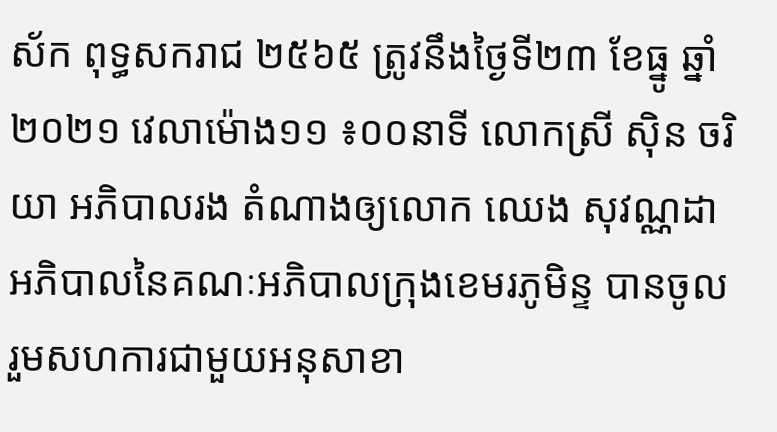ស័ក ពុទ្ធសករាជ ២៥៦៥ ត្រូវនឹងថ្ងៃទី២៣ ខែធ្នូ ឆ្នាំ២០២១ វេលាម៉ោង១១ ៖០០នាទី លោកស្រី សុិន ចរិយា អភិបាលរង តំណាងឲ្យលោក ឈេង សុវណ្ណដា អភិបាលនៃគណៈអភិបាលក្រុងខេមរភូមិន្ទ បានចូលរួមសហការជាមួយអនុសាខា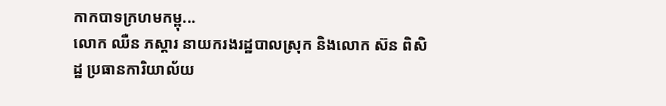កាកបាទក្រហមកម្ពុ...
លោក ឈឺន ភស្តារ នាយករងរដ្ឋបាលស្រុក និងលោក ស៊ន ពិសិដ្ឋ ប្រធានការិយាល័យ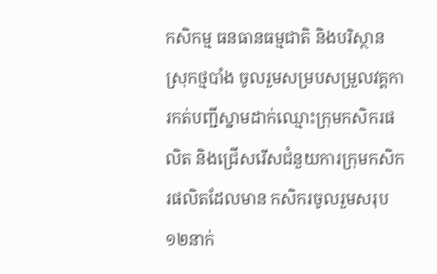កសិកម្ម ធនធានធម្មជាតិ និងបរិស្ថានស្រុកថ្មបាំង ចូលរួមសម្របសម្រួលវគ្គការកត់បញ្ជីស្នាមដាក់ឈ្មោះក្រុមកសិករផលិត និងជ្រើសរើសជំនួយការក្រុមកសិករផលិតដែលមាន កសិករចូលរួមសរុប ១២នាក់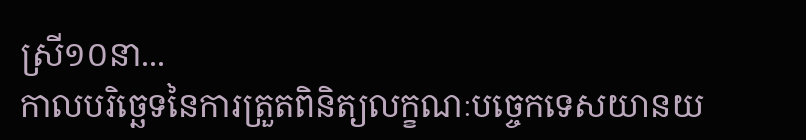ស្រី១០នា...
កាលបរិច្ឆេទនៃការត្រួតពិនិត្យលក្ខណៈបច្ចេកទេសយានយ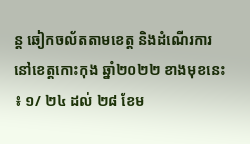ន្ត ឆៀកចល័តតាមខេត្ត និងដំណើរការនៅខេត្តកោះកុង ឆ្នាំ២០២២ ខាងមុខនេះ ៖ ១/ ២៤ ដល់ ២៨ ខែម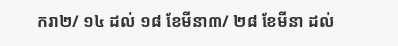ករា២/ ១៤ ដល់ ១៨ ខែមីនា៣/ ២៨ ខែមីនា ដល់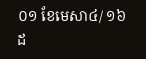០១ ខែមេសា៤/ ១៦ ដ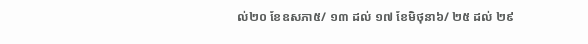ល់២០ ខែឧសភា៥/ ១៣ ដល់ ១៧ ខែមិថុនា៦/ ២៥ ដល់ ២៩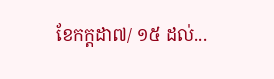ខែកក្តដា៧/ ១៥ ដល់...